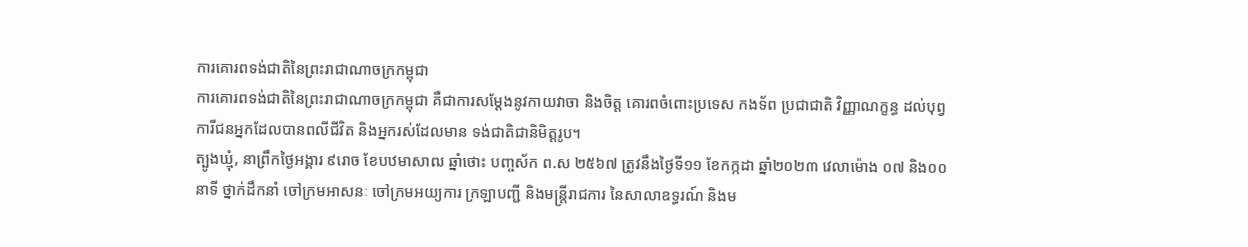ការគោរពទង់ជាតិនៃព្រះរាជាណាចក្រកម្ពុជា
ការគោរពទង់ជាតិនៃព្រះរាជាណាចក្រកម្ពុជា គឺជាការសម្ដែងនូវកាយវាចា និងចិត្ដ គោរពចំពោះប្រទេស កងទ័ព ប្រជាជាតិ វិញ្ញាណក្ខន្ធ ដល់បុព្វការីជនអ្នកដែលបានពលីជីវិត និងអ្នករស់ដែលមាន ទង់ជាតិជានិមិត្ដរូប។
ត្បូងឃ្មុំ, នាព្រឹកថ្ងៃអង្គារ ៩រោច ខែបឋមាសាឍ ឆ្នាំថោះ បញ្ចស័ក ព.ស ២៥៦៧ ត្រូវនឹងថ្ងៃទី១១ ខែកក្កដា ឆ្នាំ២០២៣ វេលាម៉ោង ០៧ និង០០នាទី ថ្នាក់ដឹកនាំ ចៅក្រមអាសនៈ ចៅក្រមអយ្យការ ក្រឡាបញ្ជី និងមន្ត្រីរាជការ នៃសាលាឧទ្ធរណ៍ និងម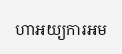ហាអយ្យការអម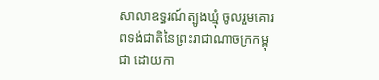សាលាឧទ្ធរណ៍ត្បូងឃ្មុំ ចូលរួមគោរពទង់ជាតិនៃព្រះរាជាណាចក្រកម្ពុជា ដោយកា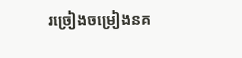រច្រៀងចម្រៀងនគ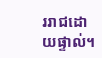ររាជដោយផ្ទាល់។